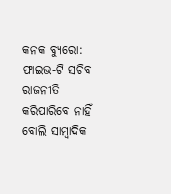କନକ ବ୍ୟୁରୋ: ଫାଇଭ-ଟି ସଚିବ ରାଜନୀତି କରିପାରିବେ ନାହିଁ ବୋଲି ସାମ୍ବାଦିକ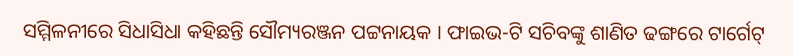ସମ୍ମିଳନୀରେ ସିଧାସିଧା କହିଛନ୍ତି ସୌମ୍ୟରଞ୍ଜନ ପଟ୍ଟନାୟକ । ଫାଇଭ-ଟି ସଚିବଙ୍କୁ ଶାଣିତ ଢଙ୍ଗରେ ଟାର୍ଗେଟ୍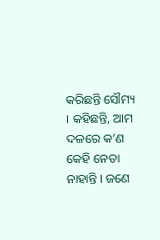କରିଛନ୍ତି ସୌମ୍ୟ । କହିଛନ୍ତି, ଆମ ଦଳରେ କ’ଣ କେହି ନେତା ନାହାନ୍ତି । ଜଣେ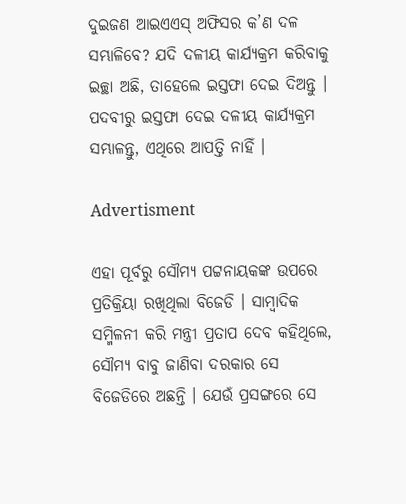ଦୁଇଜଣ ଆଇଏଏସ୍ ଅଫିସର କ’ଣ ଦଳ ସମ୍ଭାଳିବେ? ଯଦି ଦଳୀୟ କାର୍ଯ୍ୟକ୍ରମ କରିବାକୁ ଇଚ୍ଛା ଅଛି, ତାହେଲେ ଇସ୍ତଫା ଦେଇ ଦିଅନ୍ତୁ । ପଦବୀରୁ ଇସ୍ତଫା ଦେଇ ଦଳୀୟ କାର୍ଯ୍ୟକ୍ରମ ସମ୍ଭାଳନ୍ତୁ, ଏଥିରେ ଆପତ୍ତି ନାହିଁ ।

Advertisment

ଏହା ପୂର୍ବରୁ ସୌମ୍ୟ ପଟ୍ଟନାୟକଙ୍କ ଉପରେ ପ୍ରତିକ୍ରିୟା ରଖିଥିଲା ବିଜେଡି । ସାମ୍ବାଦିକ ସମ୍ମିଳନୀ କରି ମନ୍ତ୍ରୀ ପ୍ରତାପ ଦେବ କହିଥିଲେ, ସୌମ୍ୟ ବାବୁ ଜାଣିବା ଦରକାର ସେ ବିଜେଡିରେ ଅଛନ୍ତି । ଯେଉଁ ପ୍ରସଙ୍ଗରେ ସେ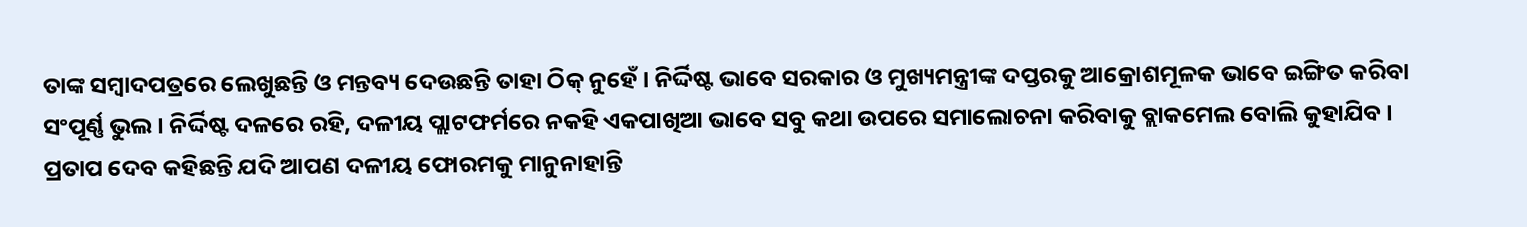ତାଙ୍କ ସମ୍ବାଦପତ୍ରରେ ଲେଖୁଛନ୍ତି ଓ ମନ୍ତବ୍ୟ ଦେଉଛନ୍ତି ତାହା ଠିକ୍ ନୁହେଁ । ନିର୍ଦ୍ଦିଷ୍ଟ ଭାବେ ସରକାର ଓ ମୁଖ୍ୟମନ୍ତ୍ରୀଙ୍କ ଦପ୍ତରକୁ ଆକ୍ରୋଶମୂଳକ ଭାବେ ଇଙ୍ଗିତ କରିବା ସଂପୂର୍ଣ୍ଣ ଭୁଲ । ନିର୍ଦ୍ଦିଷ୍ଟ ଦଳରେ ରହି, ଦଳୀୟ ପ୍ଲାଟଫର୍ମରେ ନକହି ଏକପାଖିଆ ଭାବେ ସବୁ କଥା ଉପରେ ସମାଲୋଚନା କରିବାକୁ ବ୍ଲାକମେଲ ବୋଲି କୁହାଯିବ । ପ୍ରତାପ ଦେବ କହିଛନ୍ତି ଯଦି ଆପଣ ଦଳୀୟ ଫୋରମକୁ ମାନୁନାହାନ୍ତି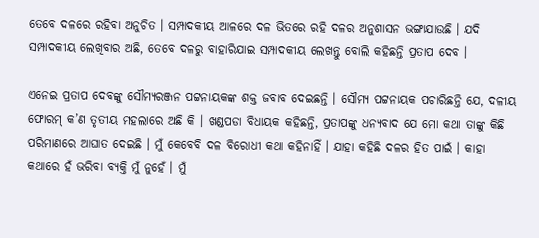ତେବେ ଦଳରେ ରହିବା ଅନୁଚିତ । ସମ୍ପାଦକୀୟ ଆଳରେ ଦଳ ଭିତରେ ରହି ଦଳର ଅନୁଶାସନ ଭଙ୍ଗାଯାଉଛି । ଯଦି ସମ୍ପାଦକୀୟ ଲେଖିବାର ଅଛି, ତେବେ ଦଳରୁ ବାହାରିଯାଇ ସମ୍ପାଦକୀୟ ଲେଖନ୍ତୁ ବୋଲି କହିଛନ୍ତି ପ୍ରତାପ ଦେବ ।

ଏନେଇ ପ୍ରତାପ ଦେବଙ୍କୁ ସୌମ୍ୟରଞ୍ଜନ ପଟ୍ଟନାୟକଙ୍କ ଶକ୍ତ ଜବାବ ଦେଇଛନ୍ତି । ସୌମ୍ୟ ପଟ୍ଟନାୟକ ପଚାରିଛନ୍ତି ଯେ, ଦଳୀୟ ଫୋରମ୍ କ’ଣ ତୃତୀୟ ମହଲାରେ ଅଛି କି । ଖଣ୍ଡପଡା ବିଧାୟକ କହିଛନ୍ତି, ପ୍ରତାପଙ୍କୁ ଧନ୍ୟବାଦ ଯେ ମୋ କଥା ତାଙ୍କୁ କିଛି ପରିମାଣରେ ଆଘାତ ଦେଇଛି । ମୁଁ କେବେବି ଦଳ ବିରୋଧୀ କଥା କହିନାହିଁ । ଯାହା କହିଛି ଦଳର ହିତ ପାଇଁ । କାହା କଥାରେ ହଁ ଭରିବା ବ୍ୟକ୍ତି ମୁଁ ନୁହେଁ । ମୁଁ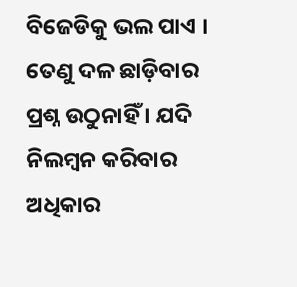ବିଜେଡିକୁ ଭଲ ପାଏ । ତେଣୁ ଦଳ ଛାଡ଼ିବାର ପ୍ରଶ୍ନ ଉଠୁନାହିଁ । ଯଦି ନିଲମ୍ବନ କରିବାର ଅଧିକାର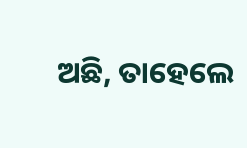ଅଛି, ତାହେଲେ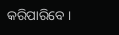କରିପାରିବେ ।